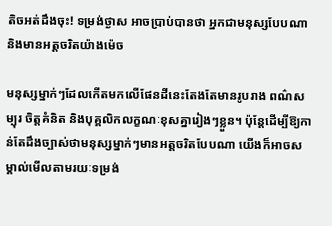តិចអត់ដឹងចុះ! ទម្រង់ថ្ងាស អាចប្រាប់បានថា អ្នកជាមនុស្សបែបណា និងមានអត្តចរិតយ៉ាងម៉េច

មនុស្សម្នាក់ៗដែលកើតមកលើផែនដីនេះតែងតែមានរូបរាង ពណ៌សម្បុរ ចិត្តគំនិត និងបុគ្គលិកលក្ខណៈខុសគ្នារៀងៗខ្លួន។ ប៉ុន្តែដើម្បីឱ្យកាន់តែដឹងច្បាស់ថាមនុស្សម្នាក់ៗមានអត្តចរិតបែបណា យើងក៏អាចសម្គាល់មើលតាមរយៈទម្រង់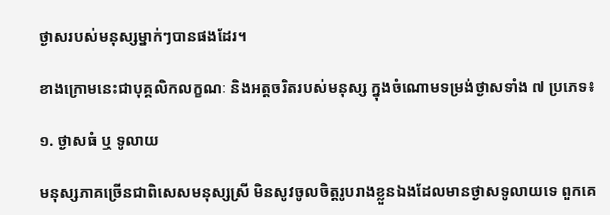ថ្ងាសរបស់មនុស្សម្នាក់ៗបានផងដែរ។

ខាងក្រោមនេះជាបុគ្គលិកលក្ខណៈ និងអត្តចរិតរបស់មនុស្ស ក្នុងចំណោមទម្រង់ថ្ងាសទាំង ៧ ប្រភេទ៖

១. ថ្ងាសធំ ឬ ទូលាយ

មនុស្សភាគច្រើនជាពិសេសមនុស្សស្រី មិនសូវចូលចិត្តរូបរាងខ្លួនឯងដែលមានថ្ងាសទូលាយទេ ពួកគេ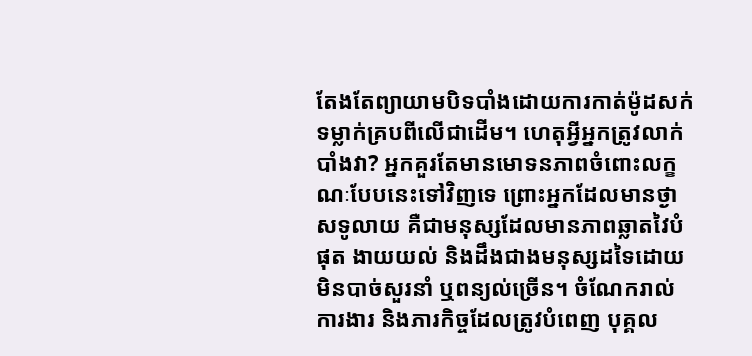តែងតែព្យាយាមបិទបាំងដោយការកាត់ម៉ូដសក់ទម្លាក់គ្របពីលើជាដើម។ ហេតុអ្វីអ្នកត្រូវលាក់បាំងវា? អ្នកគួរតែមានមោទនភាពចំពោះលក្ខណៈបែបនេះទៅវិញទេ ព្រោះអ្នកដែលមានថ្ងាសទូលាយ គឺជាមនុស្សដែលមានភាពឆ្លាតវៃបំផុត ងាយយល់ និងដឹងជាងមនុស្សដទៃដោយមិនបាច់សួរនាំ ឬពន្យល់ច្រើន។ ចំណែករាល់ការងារ និងភារកិច្ចដែលត្រូវបំពេញ បុគ្គល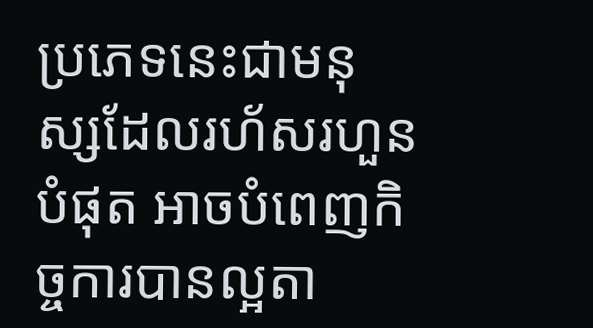ប្រភេទនេះជាមនុស្សដែលរហ័សរហួនបំផុត អាចបំពេញកិច្ចការបានល្អតា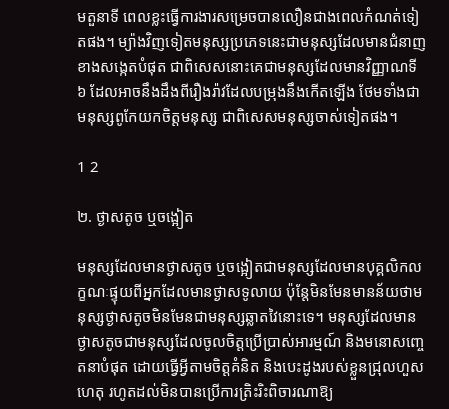មតួនាទី ពេលខ្លះធ្វើការងារសម្រេចបានលឿនជាងពេលកំណត់ទៀតផង។ ម្យ៉ាងវិញទៀតមនុស្សប្រភេទនេះជាមនុស្សដែលមានជំនាញខាងសង្កេតបំផុត ជាពិសេសនោះគេជាមនុស្សដែលមានវិញ្ញាណទី ៦ ដែលអាចនឹងដឹងពីរឿងរ៉ាវដែលបម្រុងនឹងកើតឡើង ថែមទាំងជាមនុស្សពូកែយកចិត្តមនុស្ស ជាពិសេសមនុស្សចាស់ទៀតផង។

1 2

២. ថ្ងាសតូច ឬចង្អៀត

មនុស្សដែលមានថ្ងាសតូច ឬចង្អៀតជាមនុស្សដែលមានបុគ្គលិកលក្ខណៈផ្ទុយពីអ្នកដែលមានថ្ងាសទូលាយ ប៉ុន្តែមិនមែនមានន័យថាមនុស្សថ្ងាសតូចមិនមែនជាមនុស្សឆ្លាតវៃនោះទេ។ មនុស្សដែលមានថ្ងាសតូចជាមនុស្សដែលចូលចិត្តប្រើប្រាស់អារម្មណ៍ និងមនោសញ្ចេតនាបំផុត ដោយធ្វើអ្វីតាមចិត្តគំនិត និងបេះដូងរបស់ខ្លួនជ្រុលហួសហេតុ រហូតដល់មិនបានប្រើការត្រិះរិះពិចារណាឱ្យ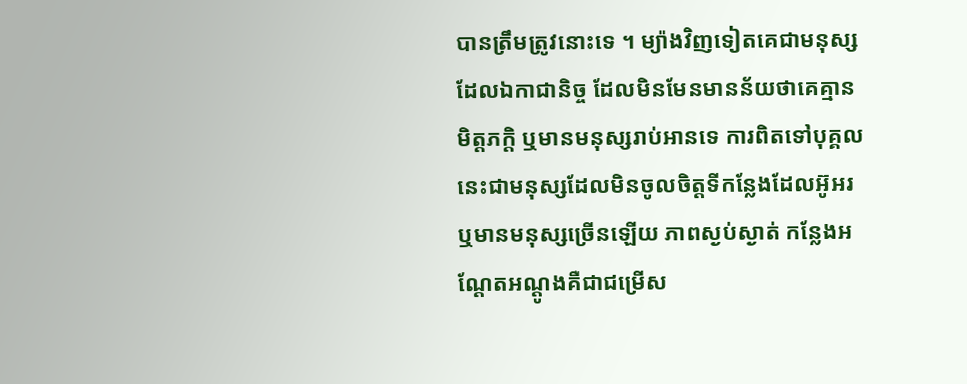បានត្រឹមត្រូវនោះទេ ។ ម្យ៉ាងវិញទៀតគេជាមនុស្សដែលឯកាជានិច្ច ដែលមិនមែនមានន័យថាគេគ្មានមិត្តភក្តិ ឬមានមនុស្សរាប់អានទេ ការពិតទៅបុគ្គលនេះជាមនុស្សដែលមិនចូលចិត្តទីកន្លែងដែលអ៊ូអរ ឬមានមនុស្សច្រើនឡើយ ភាពស្ងប់ស្ងាត់ កន្លែងអណ្តែតអណ្តូងគឺជាជម្រើស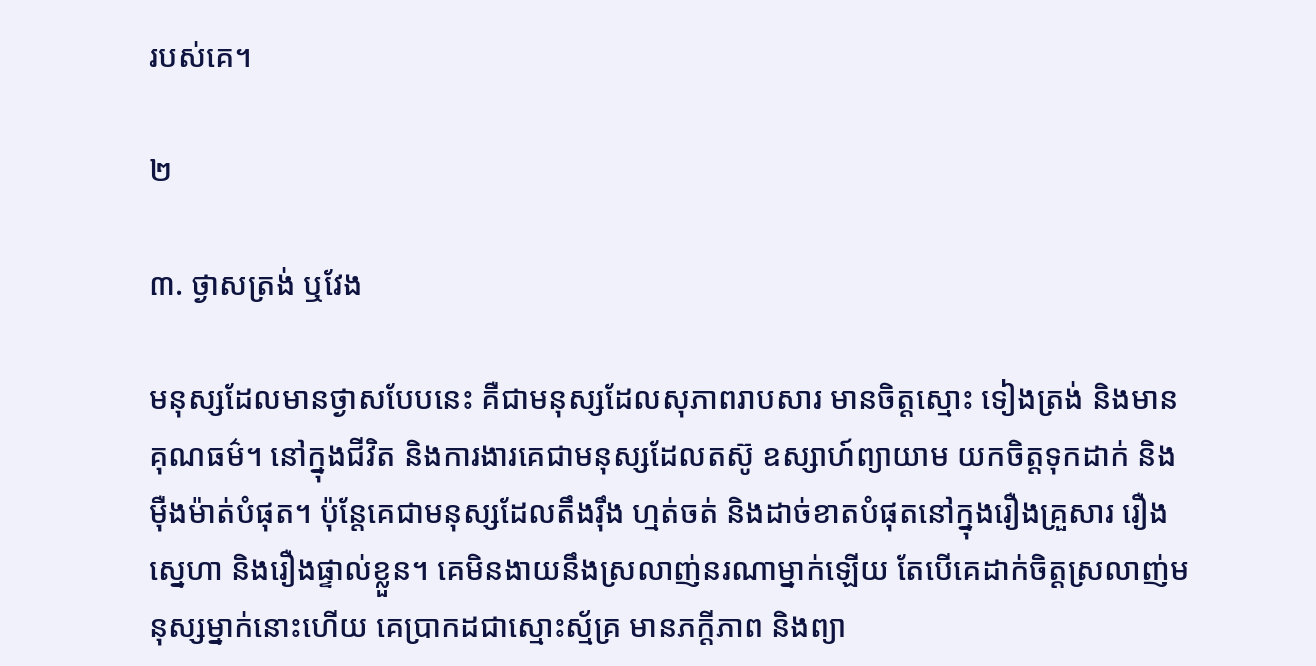របស់គេ។

២

៣. ថ្ងាសត្រង់ ឬវែង

មនុស្សដែលមានថ្ងាសបែបនេះ គឺជាមនុស្សដែលសុភាពរាបសារ មានចិត្តស្មោះ ទៀងត្រង់ និងមានគុណធម៌។ នៅក្នុងជីវិត និងការងារគេជាមនុស្សដែលតស៊ូ ឧស្សាហ៍ព្យាយាម យកចិត្តទុកដាក់ និងម៉ឺងម៉ាត់បំផុត។ ប៉ុន្តែគេជាមនុស្សដែលតឹងរ៉ឹង ហ្មត់ចត់ និងដាច់ខាតបំផុតនៅក្នុងរឿងគ្រួសារ រឿងស្នេហា និងរឿងផ្ទាល់ខ្លួន។ គេមិនងាយនឹងស្រលាញ់នរណាម្នាក់ឡើយ តែបើគេដាក់ចិត្តស្រលាញ់មនុស្សម្នាក់នោះហើយ គេប្រាកដជាស្មោះស្ម័គ្រ មានភក្តីភាព និងព្យា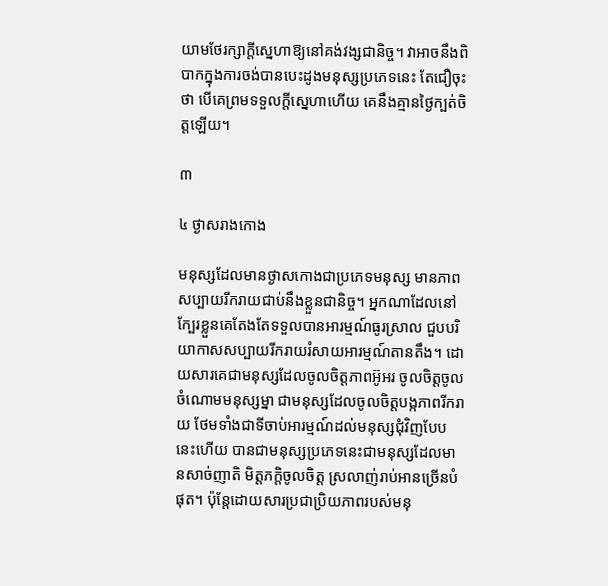យាមថែរក្សាក្តីស្នេហាឱ្យនៅគង់វង្សជានិច្ច។ វាអាចនឹងពិបាកក្នុងការចង់បានបេះដូងមនុស្សប្រភេទនេះ តែជឿចុះថា បើគេព្រមទទួលក្តីស្នេហាហើយ គេនឹងគ្មានថ្ងៃក្បត់ចិត្តឡើយ។

៣

៤ ថ្ងាសរាងកោង

មនុស្សដែលមានថ្ងាសកោងជាប្រភេទមនុស្ស មានភាពសប្បាយរីករាយជាប់នឹងខ្លួនជានិច្ច។ អ្នកណាដែលនៅក្បែរខ្លួនគេតែងតែទទួលបានអារម្មណ៍ធូរស្រាល ជួបបរិយាកាសសប្បាយរីករាយរំសាយអារម្មណ៍តានតឹង។ ដោយសារគេជាមនុស្សដែលចូលចិត្តភាពអ៊ូអរ ចូលចិត្តចូលចំណោមមនុស្សម្នា ជាមនុស្សដែលចូលចិត្តបង្កភាពរីករាយ ថែមទាំងជាទីចាប់អារម្មណ៍ដល់មនុស្សជុំវិញបែបនេះហើយ បានជាមនុស្សប្រភេទនេះជាមនុស្សដែលមានសាច់ញាតិ មិត្តភក្តិចូលចិត្ត ស្រលាញ់រាប់អានច្រើនបំផុត។ ប៉ុន្តែដោយសារប្រជាប្រិយភាពរបស់មនុ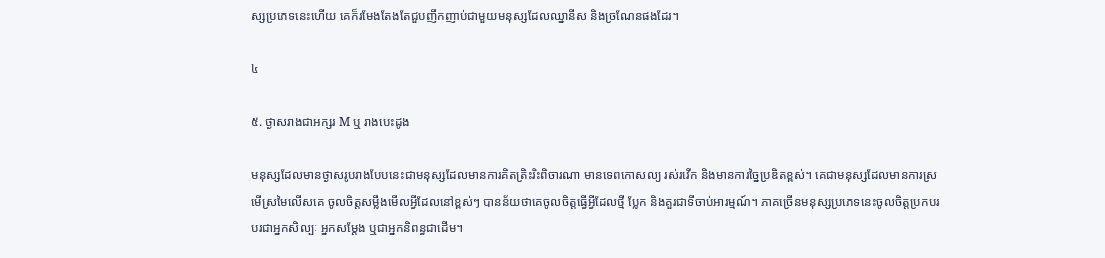ស្សប្រភេទនេះហើយ គេក៏រមែងតែងតែជួបញឹកញាប់ជាមួយមនុស្សដែលឈ្នានីស និងច្រណែនផងដែរ។

៤

៥. ថ្ងាសរាងជាអក្សរ M ឬ រាងបេះដូង

មនុស្សដែលមានថ្ងាសរូបរាងបែបនេះជាមនុស្សដែលមានការគិតត្រិះរិះពិចារណា មានទេពកោសល្យ រស់រវើក និងមានការច្នៃប្រឌិតខ្ពស់។ គេជាមនុស្សដែលមានការស្រមើស្រមៃលើសគេ ចូលចិត្តសម្លឹងមើលអ្វីដែលនៅខ្ពស់ៗ បានន័យថាគេចូលចិត្តធ្វើអ្វីដែលថ្មី ប្លែក និងគួរជាទីចាប់អារម្មណ៍។ ភាគច្រើនមនុស្សប្រភេទនេះចូលចិត្តប្រកបរបរជាអ្នកសិល្បៈ អ្នកសម្តែង ឬជាអ្នកនិពន្ធជាដើម។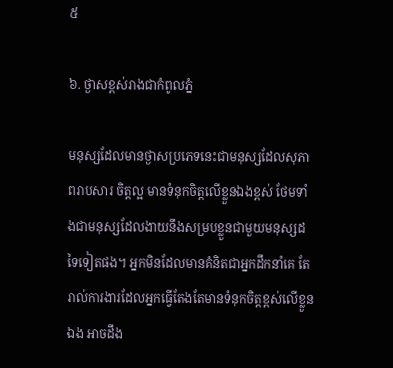៥

៦. ថ្ងាសខ្ពស់រាងជាកំពូលភ្នំ

មនុស្សដែលមានថ្ងាសប្រភេទនេះជាមនុស្សដែលសុភាពរាបសារ ចិត្តល្អ មានទំនុកចិត្តលើខ្លួនឯងខ្ពស់ ថែមទាំងជាមនុស្សដែលងាយនឹងសម្របខ្លួនជាមួយមនុស្សដទៃទៀតផង។ អ្នកមិនដែលមានគំនិតជាអ្នកដឹកនាំគេ តែរាល់ការងារដែលអ្នកធ្វើតែងតែមានទំនុកចិត្តខ្ពស់លើខ្លួនឯង អាចដឹង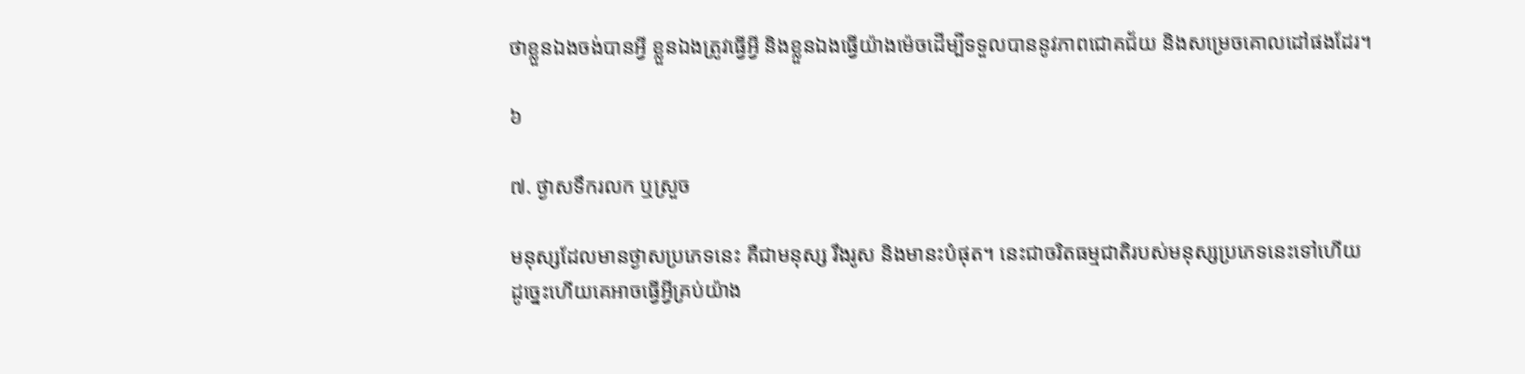ថាខ្លួនឯងចង់បានអ្វី ខ្លួនឯងត្រូវធ្វើអ្វី និងខ្លួនឯងធ្វើយ៉ាងម៉េចដើម្បីទទួលបាននូវភាពជោគជ័យ និងសម្រេចគោលដៅផងដែរ។

៦

៧. ថ្ងាសទឹករលក ឬស្រួច

មនុស្សដែលមានថ្ងាសប្រភេទនេះ គឺជាមនុស្ស រឹងរូស និងមានះបំផុត។ នេះជាចរិតធម្មជាតិរបស់មនុស្សប្រភេទនេះទៅហើយ ដូច្នេះហើយគេអាចធ្វើអ្វីគ្រប់យ៉ាង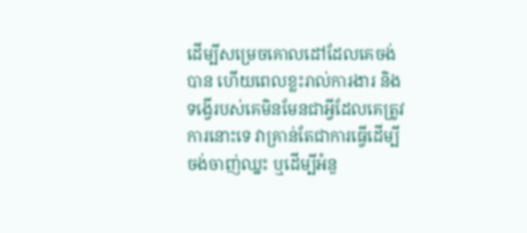ដើម្បីសម្រេចគោលដៅដែលគេចង់បាន ហើយពេលខ្លះរាល់ការងារ និងទង្វើរបស់គេមិនមែនជាអ្វីដែលគេត្រូវការនោះទេ វាគ្រាន់តែជាការធ្វើដើម្បីចង់ចាញ់ឈ្នះ ឬដើម្បីអំនួ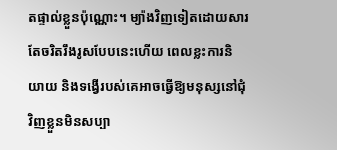តផ្ទាល់ខ្លួនប៉ុណ្ណោះ។ ម្យ៉ាងវិញទៀតដោយសារតែចរិតរឹងរូសបែបនេះហើយ ពេលខ្លះការនិយាយ និងទង្វើរបស់គេអាចធ្វើឱ្យមនុស្សនៅជុំវិញខ្លួនមិនសប្បា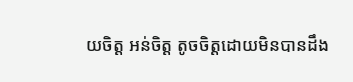យចិត្ត អន់ចិត្ត តូចចិត្តដោយមិនបានដឹង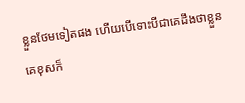ខ្លួនថែមទៀតផង ហើយបើទោះបីជាគេដឹងថាខ្លួនគេខុសក៏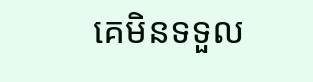គេមិនទទួល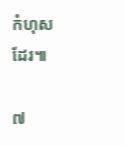កំហុសដែរ៕

៧